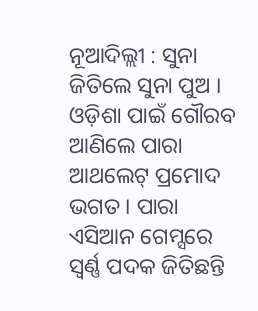ନୂଆଦିଲ୍ଲୀ : ସୁନା ଜିତିଲେ ସୁନା ପୁଅ । ଓଡ଼ିଶା ପାଇଁ ଗୌରବ ଆଣିଲେ ପାରା ଆଥଲେଟ୍ ପ୍ରମୋଦ ଭଗତ । ପାରା ଏସିଆନ ଗେମ୍ସରେ ସ୍ବର୍ଣ୍ଣ ପଦକ ଜିତିଛନ୍ତି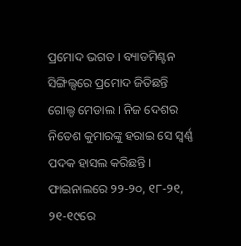ପ୍ରମୋଦ ଭଗତ । ବ୍ୟାଡମିଣ୍ଟନ ସିଙ୍ଗିଲ୍ସରେ ପ୍ରମୋଦ ଜିତିଛନ୍ତି ଗୋଲ୍ଡ ମେଡାଲ । ନିଜ ଦେଶର ନିତେଶ କୁମାରଙ୍କୁ ହରାଇ ସେ ସ୍ବର୍ଣ୍ଣ ପଦକ ହାସଲ କରିଛନ୍ତି । ଫାଇନାଲରେ ୨୨-୨୦, ୧୮-୨୧, ୨୧-୧୯ରେ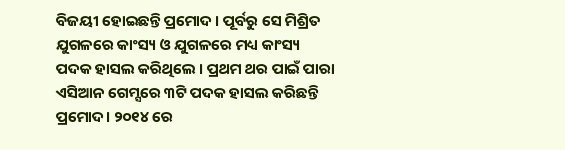ବିଜୟୀ ହୋଇଛନ୍ତି ପ୍ରମୋଦ । ପୂର୍ବରୁ ସେ ମିଶ୍ରିତ ଯୁଗଳରେ କାଂସ୍ୟ ଓ ଯୁଗଳରେ ମଧ୍ୟ କାଂସ୍ୟ ପଦକ ହାସଲ କରିଥିଲେ । ପ୍ରଥମ ଥର ପାଇଁ ପାରା ଏସିଆନ ଗେମ୍ସରେ ୩ଟି ପଦକ ହାସଲ କରିଛନ୍ତି ପ୍ରମୋଦ। ୨୦୧୪ ରେ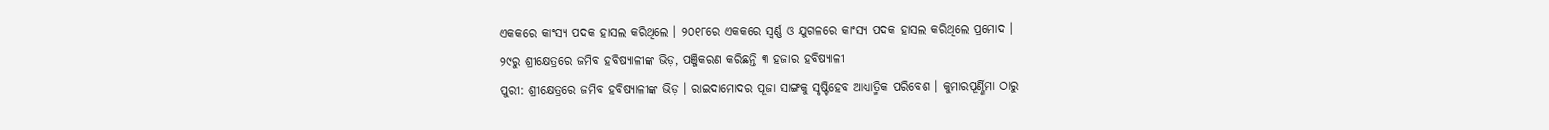ଏକକରେ କାଂସ୍ୟ ପଦକ ହାସଲ କରିଥିଲେ । ୨୦୧୮ରେ ଏକକରେ ସ୍ବର୍ଣ୍ଣ ଓ ଯୁଗଳରେ କାଂସ୍ୟ ପଦକ ହାସଲ କରିଥିଲେ ପ୍ରମୋଦ ।
୨୯ରୁ ଶ୍ରୀକ୍ଷେତ୍ରରେ ଜମିବ ହବିଷ୍ୟାଳୀଙ୍କ ଭିଡ଼, ପଞ୍ଜିକରଣ କରିଛନ୍ତି ୩ ହଜାର ହବିଷ୍ୟାଳୀ
ପୁରୀ: ଶ୍ରୀକ୍ଷେତ୍ରରେ ଜମିବ ହବିଷ୍ୟାଳୀଙ୍କ ଭିଡ଼ । ରାଇଦାମୋଦର ପୂଜା ସାଙ୍ଗକୁ ସୃଷ୍ଟିହେବ ଆଧ୍ୟାତ୍ମିକ ପରିବେଶ । କୁମାରପୂର୍ଣ୍ଣିମା ଠାରୁ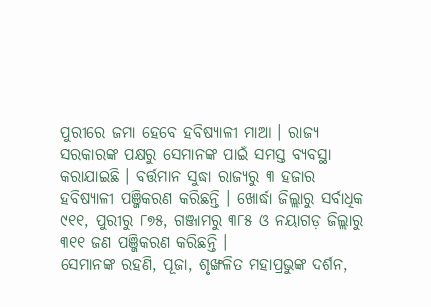ପୁରୀରେ ଜମା ହେବେ ହବିଷ୍ୟାଳୀ ମାଆ । ରାଜ୍ୟ ସରକାରଙ୍କ ପକ୍ଷରୁ ସେମାନଙ୍କ ପାଇଁ ସମସ୍ତ ବ୍ୟବସ୍ଥା କରାଯାଇଛି । ବର୍ତ୍ତମାନ ସୁଦ୍ଧା ରାଜ୍ୟରୁ ୩ ହଜାର ହବିଷ୍ୟାଳୀ ପଞ୍ଜିକରଣ କରିଛନ୍ତି । ଖୋର୍ଦ୍ଧା ଜିଲ୍ଲାରୁ ସର୍ବାଧିକ ୯୧୧, ପୁରୀରୁ ୮୭୫, ଗଞ୍ଜାମରୁ ୩୮୫ ଓ ନୟାଗଡ଼ ଜିଲ୍ଲାରୁ ୩୧୧ ଜଣ ପଞ୍ଜିକରଣ କରିଛନ୍ତି ।
ସେମାନଙ୍କ ରହଣି, ପୂଜା, ଶୃଙ୍ଖଳିତ ମହାପ୍ରଭୁଙ୍କ ଦର୍ଶନ,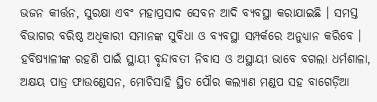ଭଜନ କୀର୍ତ୍ତନ, ସୁରକ୍ଷା ଏବଂ ମହାପ୍ରସାଦ ସେବନ ଆଦି ବ୍ୟବସ୍ଥା କରାଯାଇଛି । ସମସ୍ତ ବିଭାଗର ବରିଷ୍ଠ ଅଧିକାରୀ ସମାନଙ୍କ ସୁବିଧା ଓ ବ୍ୟବସ୍ଥା ସମ୍ପର୍କରେ ଅନୁଧ୍ୟାନ କରିବେ । ହବିଷ୍ୟାଳୀଙ୍କ ରହଣି ପାଇଁ ସ୍ଥାୟୀ ବୃନ୍ଦାବତୀ ନିବାସ ଓ ଅସ୍ଥାୟୀ ଭାବେ ବଗଲା ଧର୍ମଶାଳା, ଅକ୍ଷୟ ପାତ୍ର ଫାଉଣ୍ଡେସନ, ମୋଚିସାହି ସ୍ଥିତ ପୌର କଲ୍ୟାଣ ମଣ୍ଡପ ସହ ବାଗେଡ଼ିଆ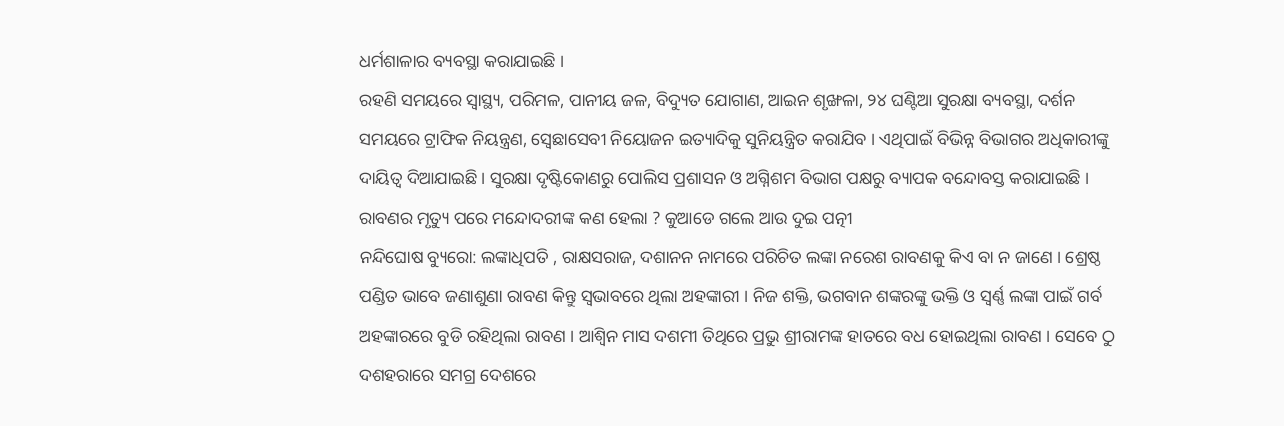ଧର୍ମଶାଳାର ବ୍ୟବସ୍ଥା କରାଯାଇଛି ।
ରହଣି ସମୟରେ ସ୍ୱାସ୍ଥ୍ୟ, ପରିମଳ, ପାନୀୟ ଜଳ, ବିଦ୍ୟୁତ ଯୋଗାଣ, ଆଇନ ଶୃଙ୍ଖଳା, ୨୪ ଘଣ୍ଟିଆ ସୁରକ୍ଷା ବ୍ୟବସ୍ଥା, ଦର୍ଶନ ସମୟରେ ଟ୍ରାଫିକ ନିୟନ୍ତ୍ରଣ, ସ୍ବେଛାସେବୀ ନିୟୋଜନ ଇତ୍ୟାଦିକୁ ସୁନିୟନ୍ତ୍ରିତ କରାଯିବ । ଏଥିପାଇଁ ବିଭିନ୍ନ ବିଭାଗର ଅଧିକାରୀଙ୍କୁ ଦାୟିତ୍ବ ଦିଆଯାଇଛି । ସୁରକ୍ଷା ଦୃଷ୍ଟିକୋଣରୁ ପୋଲିସ ପ୍ରଶାସନ ଓ ଅଗ୍ନିଶମ ବିଭାଗ ପକ୍ଷରୁ ବ୍ୟାପକ ବନ୍ଦୋବସ୍ତ କରାଯାଇଛି ।
ରାବଣର ମୃତ୍ୟୁ ପରେ ମନ୍ଦୋଦରୀଙ୍କ କଣ ହେଲା ? କୁଆଡେ ଗଲେ ଆଉ ଦୁଇ ପତ୍ନୀ
ନନ୍ଦିଘୋଷ ବ୍ୟୁରୋ: ଲଙ୍କାଧିପତି , ରାକ୍ଷସରାଜ, ଦଶାନନ ନାମରେ ପରିଚିତ ଲଙ୍କା ନରେଶ ରାବଣକୁ କିଏ ବା ନ ଜାଣେ । ଶ୍ରେଷ୍ଠ ପଣ୍ଡିତ ଭାବେ ଜଣାଶୁଣା ରାବଣ କିନ୍ତୁ ସ୍ବଭାବରେ ଥିଲା ଅହଙ୍କାରୀ । ନିଜ ଶକ୍ତି, ଭଗବାନ ଶଙ୍କରଙ୍କୁ ଭକ୍ତି ଓ ସ୍ୱର୍ଣ୍ଣ ଲଙ୍କା ପାଇଁ ଗର୍ବ ଅହଙ୍କାରରେ ବୁଡି ରହିଥିଲା ରାବଣ । ଆଶ୍ବିନ ମାସ ଦଶମୀ ତିଥିରେ ପ୍ରଭୁ ଶ୍ରୀରାମଙ୍କ ହାତରେ ବଧ ହୋଇଥିଲା ରାବଣ । ସେବେ ଠୁ ଦଶହରାରେ ସମଗ୍ର ଦେଶରେ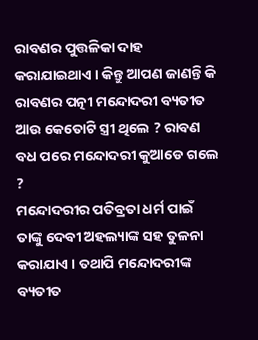ରାବଣର ପୁତ୍ତଳିକା ଦାହ କରାଯାଇଥାଏ । କିନ୍ତୁ ଆପଣ ଜାଣନ୍ତି କି ରାବଣର ପତ୍ନୀ ମନ୍ଦୋଦରୀ ବ୍ୟତୀତ ଆଉ କେତୋଟି ସ୍ତ୍ରୀ ଥିଲେ ? ରାବଣ ବଧ ପରେ ମନ୍ଦୋଦରୀ କୁଆଡେ ଗଲେ ?
ମନ୍ଦୋଦରୀର ପତିବ୍ରତା ଧର୍ମ ପାଇଁ ତାଙ୍କୁ ଦେବୀ ଅହଲ୍ୟାଙ୍କ ସହ ତୁଳନା କରାଯାଏ । ତଥାପି ମନ୍ଦୋଦରୀଙ୍କ ବ୍ୟତୀତ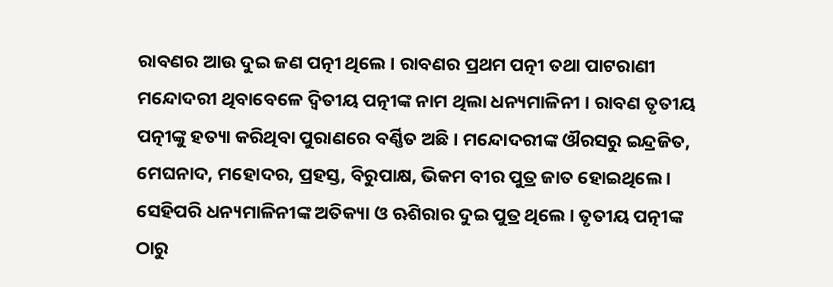ରାବଣର ଆଉ ଦୁଇ ଜଣ ପତ୍ନୀ ଥିଲେ । ରାବଣର ପ୍ରଥମ ପତ୍ନୀ ତଥା ପାଟରାଣୀ ମନ୍ଦୋଦରୀ ଥିବାବେଳେ ଦ୍ବିତୀୟ ପତ୍ନୀଙ୍କ ନାମ ଥିଲା ଧନ୍ୟମାଳିନୀ । ରାବଣ ତୃତୀୟ ପତ୍ନୀଙ୍କୁ ହତ୍ୟା କରିଥିବା ପୁରାଣରେ ବର୍ଣ୍ଣିତ ଅଛି । ମନ୍ଦୋଦରୀଙ୍କ ଔରସରୁ ଇନ୍ଦ୍ରଜିତ, ମେଘନାଦ, ମହୋଦର, ପ୍ରହସ୍ତ, ବିରୁପାକ୍ଷ, ଭିକମ ବୀର ପୁତ୍ର ଜାତ ହୋଇଥିଲେ । ସେହିପରି ଧନ୍ୟମାଳିନୀଙ୍କ ଅତିକ୍ୟା ଓ ଋଶିରାର ଦୁଇ ପୁତ୍ର ଥିଲେ । ତୃତୀୟ ପତ୍ନୀଙ୍କ ଠାରୁ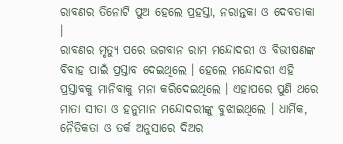ରାବଣର ତିନୋଟି ପୁଅ ହେଲେ ପ୍ରହସ୍ତା, ନରାନ୍ତକା ଓ ଦେବତାକା ।
ରାବଣର ମୃତ୍ୟୁ ପରେ ଭଗବାନ ରାମ ମନ୍ଦୋଦରୀ ଓ ବିଭୀଷଣଙ୍କ ବିବାହ ପାଇଁ ପ୍ରସ୍ତାବ ଦେଇଥିଲେ । ହେଲେ ମନ୍ଦୋଦରୀ ଏହି ପ୍ରସ୍ତାବକୁ ମାନିବାକୁ ମନା କରିଦେଇଥିଲେ । ଏହାପରେ ପୁଣି ଥରେ ମାତା ସୀତା ଓ ହନୁମାନ ମନ୍ଦୋଦରୀଙ୍କୁ ବୁଝାଇଥିଲେ । ଧାର୍ମିକ, ନୈତିକତା ଓ ତର୍କ ଅନୁସାରେ ଦିଅର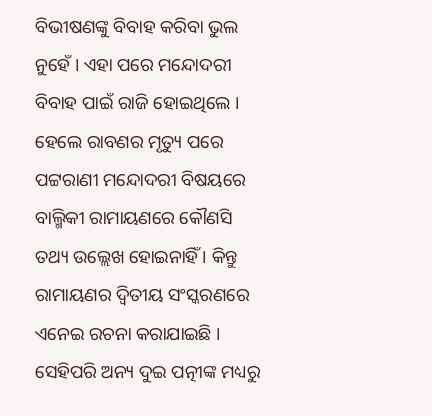ବିଭୀଷଣଙ୍କୁ ବିବାହ କରିବା ଭୁଲ ନୁହେଁ । ଏହା ପରେ ମନ୍ଦୋଦରୀ ବିବାହ ପାଇଁ ରାଜି ହୋଇଥିଲେ । ହେଲେ ରାବଣର ମୃତ୍ୟୁ ପରେ ପଟ୍ଟରାଣୀ ମନ୍ଦୋଦରୀ ବିଷୟରେ ବାଲ୍ମିକୀ ରାମାୟଣରେ କୌଣସି ତଥ୍ୟ ଉଲ୍ଲେଖ ହୋଇନାହିଁ । କିନ୍ତୁ ରାମାୟଣର ଦ୍ବିତୀୟ ସଂସ୍କରଣରେ ଏନେଇ ରଚନା କରାଯାଇଛି । ସେହିପରି ଅନ୍ୟ ଦୁଇ ପତ୍ନୀଙ୍କ ମଧ୍ୟରୁ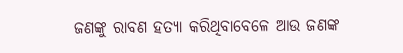ଜଣଙ୍କୁ ରାବଣ ହତ୍ୟା କରିଥିବାବେଳେ ଆଉ ଜଣଙ୍କ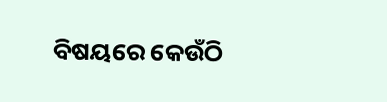ବିଷୟରେ କେଉଁଠି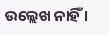ଉଲ୍ଲେଖ ନାହିଁ ।